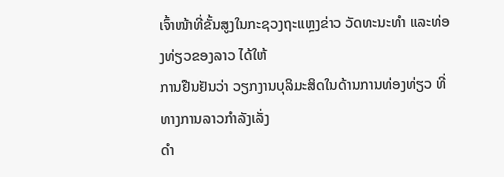ເຈົ້າໜ້າທີ່ຂັ້ນສູງໃນກະຊວງຖະແຫຼງຂ່າວ ວັດທະນະທໍາ ແລະທ່ອງທ່ຽວຂອງລາວ ໄດ້ໃຫ້
ການຢືນຢັນວ່າ ວຽກງານບຸລິມະສິດໃນດ້ານການທ່ອງທ່ຽວ ທີ່ທາງການລາວກໍາລັງເລັ່ງ
ດໍາ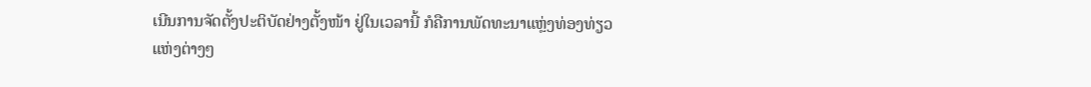ເນີນການຈັດຕັ້ງປະຕິບັດຢ່າງຕັ້ງໜ້າ ຢູ່ໃນເວລານີ້ ກໍຄືການພັດທະນາແຫຼ່ງທ່ອງທ່ຽວ
ແຫ່ງຕ່າງໆ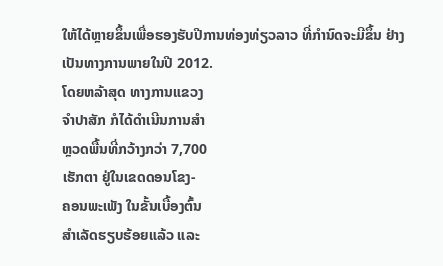ໃຫ້ໄດ້ຫຼາຍຂຶ້ນເພື່ອຮອງຮັບປີການທ່ອງທ່ຽວລາວ ທີ່ກໍານົດຈະມີຂຶ້ນ ຢ່າງ
ເປັນທາງການພາຍໃນປີ 2012.
ໂດຍຫລ້າສຸດ ທາງການແຂວງ
ຈໍາປາສັກ ກໍໄດ້ດໍາເນີນການສໍາ
ຫຼວດພື້ນທີ່ກວ້າງກວ່າ 7,700
ເຮັກຕາ ຢູ່ໃນເຂດດອນໂຂງ-
ຄອນພະເພັງ ໃນຂັ້ນເບື້ອງຕົ້ນ
ສໍາເລັດຮຽບຮ້ອຍແລ້ວ ແລະ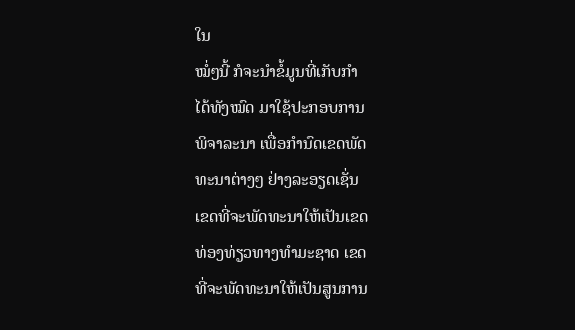ໃນ
ໝໍ່ໆນີ້ ກໍຈະນໍາຂໍ້ມູນທີ່ເກັບກໍາ
ໄດ້ທັງໝົດ ມາໃຊ້ປະກອບການ
ພິຈາລະນາ ເພື່ອກໍານົດເຂດພັດ
ທະນາຕ່າງໆ ຢ່າງລະອຽດເຊັ່ນ
ເຂດທີ່ຈະພັດທະນາໃຫ້ເປັນເຂດ
ທ່ອງທ່ຽວທາງທໍາມະຊາດ ເຂດ
ທີ່ຈະພັດທະນາໃຫ້ເປັນສູນການ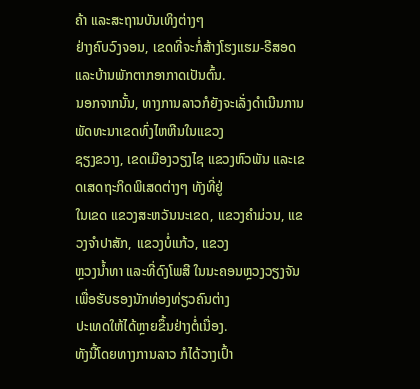ຄ້າ ແລະສະຖານບັນເທິງຕ່າງໆ
ຢ່າງຄົບວົງຈອນ, ເຂດທີ່ຈະກໍ່ສ້າງໂຮງແຮມ-ຣີສອດ ແລະບ້ານພັກຕາກອາກາດເປັນຕົ້ນ.
ນອກຈາກນັ້ນ, ທາງການລາວກໍຍັງຈະເລັ່ງດໍາເນີນການພັດທະນາເຂດທົ່ງໄຫຫີນໃນແຂວງ
ຊຽງຂວາງ, ເຂດເມືອງວຽງໄຊ ແຂວງຫົວພັນ ແລະເຂດເສດຖະກິດພິເສດຕ່າງໆ ທັງທີ່ຢູ່
ໃນເຂດ ແຂວງສະຫວັນນະເຂດ, ແຂວງຄໍາມ່ວນ, ແຂວງຈໍາປາສັກ, ແຂວງບໍ່ແກ້ວ, ແຂວງ
ຫຼວງນໍ້າທາ ແລະທີ່ດົງໂພສີ ໃນນະຄອນຫຼວງວຽງຈັນ ເພື່ອຮັບຮອງນັກທ່ອງທ່ຽວຄົນຕ່າງ
ປະເທດໃຫ້ໄດ້ຫຼາຍຂຶ້ນຢ່າງຕໍ່ເນື່ອງ.
ທັງນີ້ໂດຍທາງການລາວ ກໍໄດ້ວາງເປົ້າ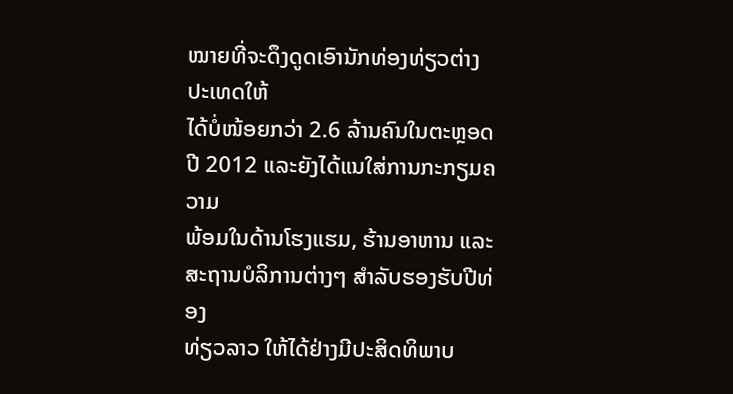ໝາຍທີ່ຈະດຶງດູດເອົານັກທ່ອງທ່ຽວຕ່າງປະເທດໃຫ້
ໄດ້ບໍ່ໜ້ອຍກວ່າ 2.6 ລ້ານຄົນໃນຕະຫຼອດປີ 2012 ແລະຍັງໄດ້ແນໃສ່ການກະກຽມຄວາມ
ພ້ອມໃນດ້ານໂຮງແຮມ, ຮ້ານອາຫານ ແລະສະຖານບໍລິການຕ່າງໆ ສໍາລັບຮອງຮັບປີທ່ອງ
ທ່ຽວລາວ ໃຫ້ໄດ້ຢ່າງມີປະສິດທິພາບ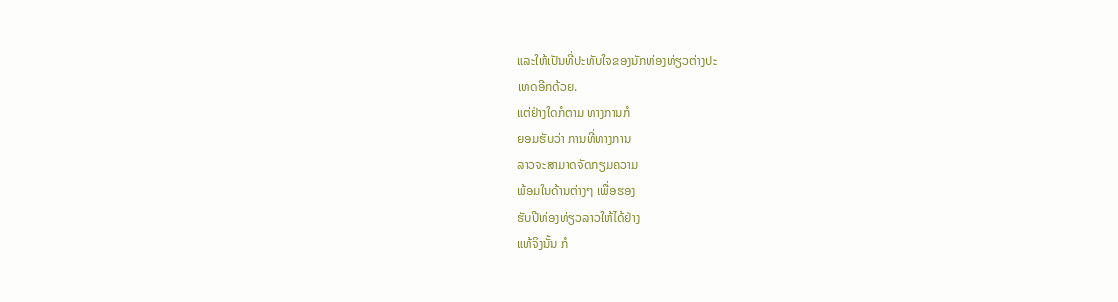ແລະໃຫ້ເປັນທີ່ປະທັບໃຈຂອງນັກທ່ອງທ່ຽວຕ່າງປະ
ເທດອີກດ້ວຍ.
ແຕ່ຢ່າງໃດກໍຕາມ ທາງການກໍ
ຍອມຮັບວ່າ ການທີ່ທາງການ
ລາວຈະສາມາດຈັດກຽມຄວາມ
ພ້ອມໃນດ້ານຕ່າງໆ ເພື່ອຮອງ
ຮັບປີທ່ອງທ່ຽວລາວໃຫ້ໄດ້ຢ່າງ
ແທ້ຈິງນັ້ນ ກໍ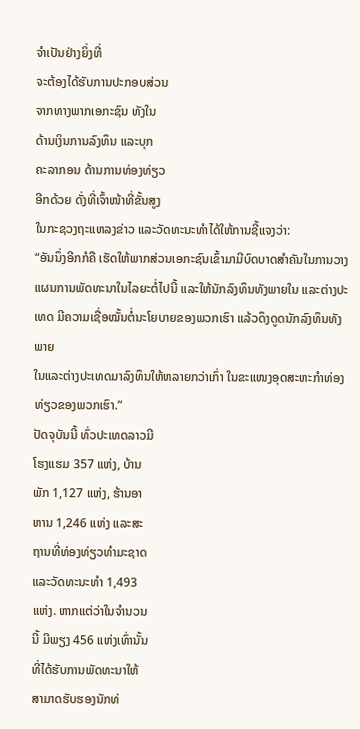ຈໍາເປັນຢ່າງຍິ່ງທີ່
ຈະຕ້ອງໄດ້ຮັບການປະກອບສ່ວນ
ຈາກທາງພາກເອກະຊົນ ທັງໃນ
ດ້ານເງິນການລົງທຶນ ແລະບຸກ
ຄະລາກອນ ດ້ານການທ່ອງທ່ຽວ
ອີກດ້ວຍ ດັ່ງທີ່ເຈົ້າໜ້າທີ່ຂັ້ນສູງ
ໃນກະຊວງຖະແຫລງຂ່າວ ແລະວັດທະນະທໍາໄດ້ໃຫ້ການຊີ້ແຈງວ່າ:
“ອັນນຶ່ງອີກກໍຄື ເຮັດໃຫ້ພາກສ່ວນເອກະຊົນເຂົ້າມາມີບົດບາດສຳຄັນໃນການວາງ
ແຜນການພັດທະນາໃນໄລຍະຕໍ່ໄປນີ້ ແລະໃຫ້ນັກລົງທຶນທັງພາຍໃນ ແລະຕ່າງປະ
ເທດ ມີຄວາມເຊື່ອໝັ້ນຕໍ່ນະໂຍບາຍຂອງພວກເຮົາ ແລ້ວດຶງດູດນັກລົງທຶນທັງພາຍ
ໃນແລະຕ່າງປະເທດມາລົງທຶນໃຫ້ຫລາຍກວ່າເກົ່າ ໃນຂະແໜງອຸດສະຫະກໍາທ່ອງ
ທ່ຽວຂອງພວກເຮົາ.”
ປັດຈຸບັນນີ້ ທົ່ວປະເທດລາວມີ
ໂຮງແຮມ 357 ແຫ່ງ, ບ້ານ
ພັກ 1,127 ແຫ່ງ, ຮ້ານອາ
ຫານ 1,246 ແຫ່ງ ແລະສະ
ຖານທີ່ທ່ອງທ່ຽວທຳມະຊາດ
ແລະວັດທະນະທຳ 1,493
ແຫ່ງ. ຫາກແຕ່ວ່າໃນຈຳນວນ
ນີ້ ມີພຽງ 456 ແຫ່ງເທົ່ານັ້ນ
ທີ່ໄດ້ຮັບການພັດທະນາໃຫ້
ສາມາດຮັບຮອງນັກທ່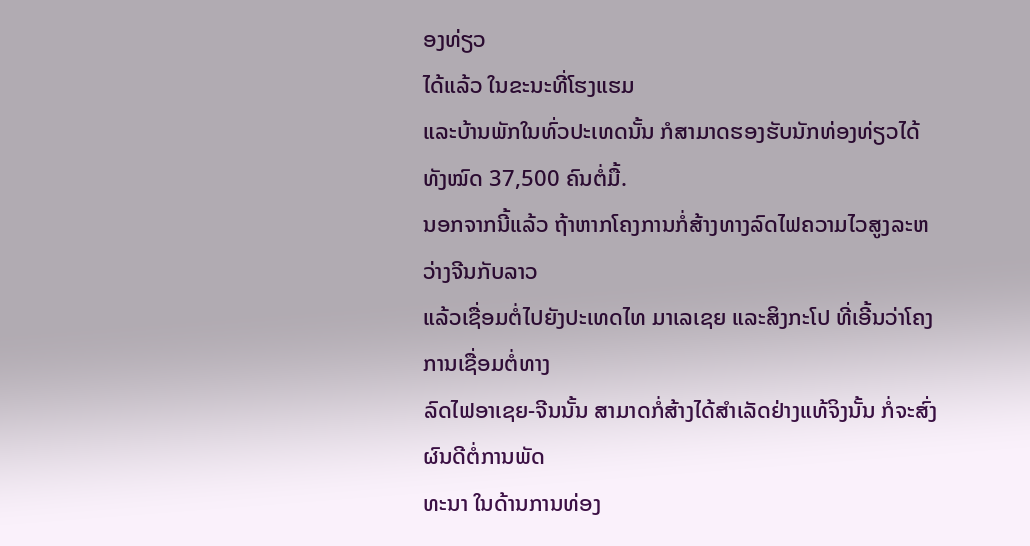ອງທ່ຽວ
ໄດ້ແລ້ວ ໃນຂະນະທີ່ໂຮງແຮມ
ແລະບ້ານພັກໃນທົ່ວປະເທດນັ້ນ ກໍສາມາດຮອງຮັບນັກທ່ອງທ່ຽວໄດ້ ທັງໝົດ 37,500 ຄົນຕໍ່ມື້.
ນອກຈາກນີ້ແລ້ວ ຖ້າຫາກໂຄງການກໍ່ສ້າງທາງລົດໄຟຄວາມໄວສູງລະຫວ່າງຈີນກັບລາວ
ແລ້ວເຊື່ອມຕໍ່ໄປຍັງປະເທດໄທ ມາເລເຊຍ ແລະສິງກະໂປ ທີ່ເອີ້ນວ່າໂຄງການເຊື່ອມຕໍ່ທາງ
ລົດໄຟອາເຊຍ-ຈີນນັ້ນ ສາມາດກໍ່ສ້າງໄດ້ສໍາເລັດຢ່າງແທ້ຈິງນັ້ນ ກໍ່ຈະສົ່ງຜົນດີຕໍ່ການພັດ
ທະນາ ໃນດ້ານການທ່ອງ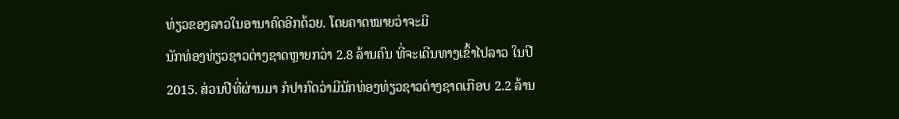ທ່ຽວຂອງລາວໃນອານາຄົດອີກດ້ວຍ. ໂດຍຄາດໝາຍວ່າຈະມີ
ນັກທ່ອງທ່ຽວຊາວຕ່າງຊາດຫຼາຍກວ່າ 2.8 ລ້ານຄົນ ທີ່ຈະເດີນທາງເຂົ້າໄປລາວ ໃນປີ
2015. ສ່ວນປີທີ່ຜ່ານມາ ກໍປາກົດວ່າມີນັກທ່ອງທ່ຽວຊາວຕ່າງຊາດເກືອບ 2.2 ລ້ານ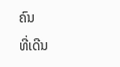ຄົນ
ທີ່ເດີນ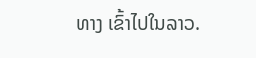ທາງ ເຂົ້າໄປໃນລາວ.